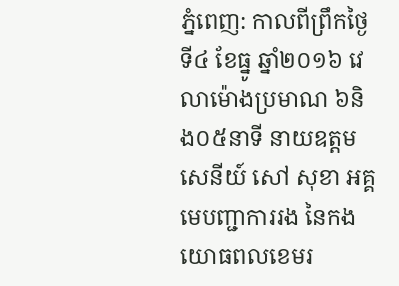ភ្នំពេញ: កាលពីព្រឹកថ្ងៃទី៤ ខែធ្នូ ឆ្នាំ២០១៦ វេលាម៉ោងប្រមាណ ៦និង០៥នាទី នាយឧត្តមសេនីយ៍ សៅ សុខា អគ្គមេបញ្ជាការរង នៃកងយោធពលខេមរ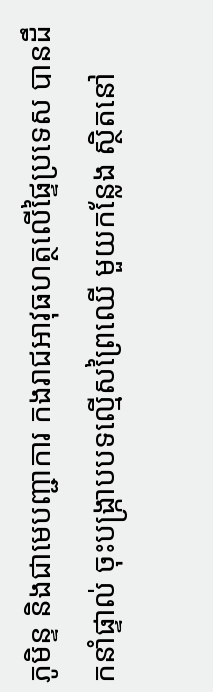ភូមិន្ទ និងជាមេបញ្ជាការ កងរាជអាវុធហត្ថលើផ្ទៃប្រទេស បានដឹកនាំផ្ទាល់ ចុះបង្ក្រាបបទល្មើសព្រៃឈើ មួយកន្លែង ស្ថិតនៅ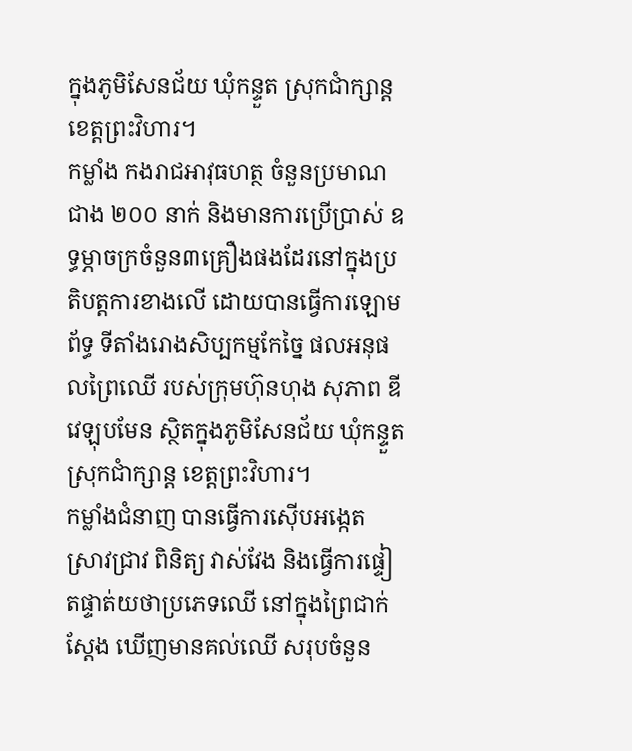ក្នុងភូមិសែនជ័យ ឃុំកន្ទួត ស្រុកជាំក្សាន្ត ខេត្តព្រះវិហារ។
កម្លាំង កងរាជអាវុធហត្ថ ចំនួនប្រមាណជាង ២០០ នាក់ និងមានការប្រើប្រាស់ ឧទ្ធម្ភាចក្រចំនួន៣គ្រឿងផងដែរនៅក្នុងប្រតិបត្តការខាងលើ ដោយបានធ្វើការឡោមព័ទ្ធ ទីតាំងរោងសិប្បកម្មកែច្នៃ ផលអនុផលព្រៃឈើ របស់ក្រុមហ៊ុនហុង សុភាព ឌីវេឡុបមែន ស្ថិតក្នុងភូមិសែនជ័យ ឃុំកន្ទួត ស្រុកជាំក្សាន្ត ខេត្តព្រះវិហារ។
កម្លាំងជំនាញ បានធ្វើការស៊ើបអង្កេត ស្រាវជ្រាវ ពិនិត្យ វាស់វែង និងធ្វើការផ្ទៀតផ្ទាត់យថាប្រភេទឈើ នៅក្នុងព្រៃជាក់ស្តែង ឃើញមានគល់ឈើ សរុបចំនួន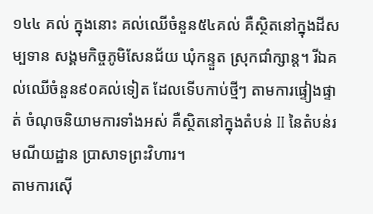១៤៤ គល់ ក្នុងនោះ គល់ឈើចំនួន៥៤គល់ គឺស្ថិតនៅក្នុងដីសម្បទាន សង្គមកិច្ចភូមិសែនជ័យ ឃុំកន្ទួត ស្រុកជាំក្សាន្ត។ រីឯគល់ឈើចំនួន៩០គល់ទៀត ដែលទើបកាប់ថ្មីៗ តាមការផ្ទៀងផ្ទាត់ ចំណុចនិយាមការទាំងអស់ គឺស្ថិតនៅក្នុងតំបន់ II នៃតំបន់រមណីយដ្ឋាន ប្រាសាទព្រះវិហារ។
តាមការស៊ើ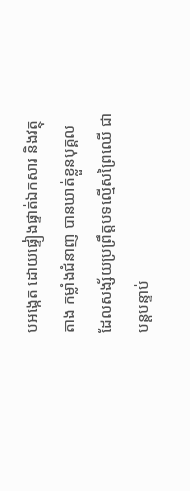បអង្កេត ដោយផ្ទៀងផ្ទាត់ឯកសារ និងវត្ថុតាង កម្លាំងជំនាញ បានឃាត់ខ្លួនបុគ្គល ដែលសង្ស័យប្រព្រឹត្តបទល្មើសព្រៃឈើ ជាបន្តបន្ទាប់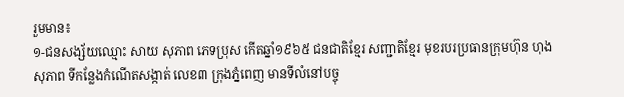រួមមាន៖
១-ជនសង្ស័យឈ្មោះ សាយ សុភាព ភេទប្រុស កើតឆ្នាំ១៩៦៥ ជនជាតិខ្មែរ សញ្ជាតិខ្មែរ មុខរបរប្រធានក្រុមហ៊ុន ហុង សុភាព ទីកន្លែងកំណើតសង្កាត់ លេខ៣ ក្រុងភ្នំពេញ មានទីលំនៅបច្ចុ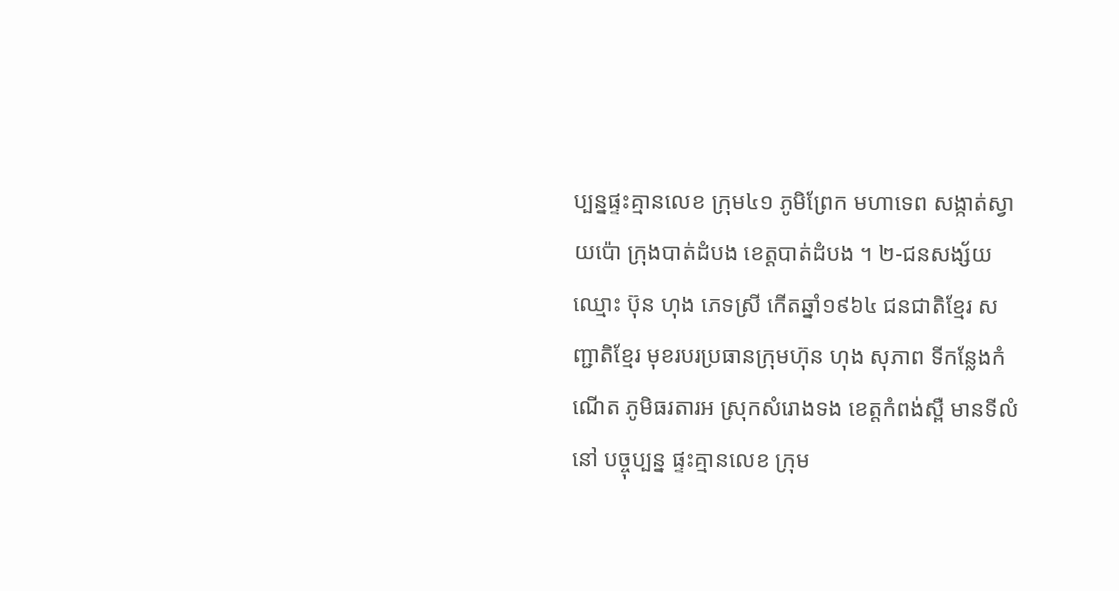ប្បន្នផ្ទះគ្មានលេខ ក្រុម៤១ ភូមិព្រែក មហាទេព សង្កាត់ស្វាយប៉ោ ក្រុងបាត់ដំបង ខេត្តបាត់ដំបង ។ ២-ជនសង្ស័យឈ្មោះ ប៊ុន ហុង ភេទស្រី កើតឆ្នាំ១៩៦៤ ជនជាតិខ្មែរ សញ្ជាតិខ្មែរ មុខរបរប្រធានក្រុមហ៊ុន ហុង សុភាព ទីកន្លែងកំណើត ភូមិធរតារអ ស្រុកសំរោងទង ខេត្តកំពង់ស្ពឺ មានទីលំនៅ បច្ចុប្បន្ន ផ្ទះគ្មានលេខ ក្រុម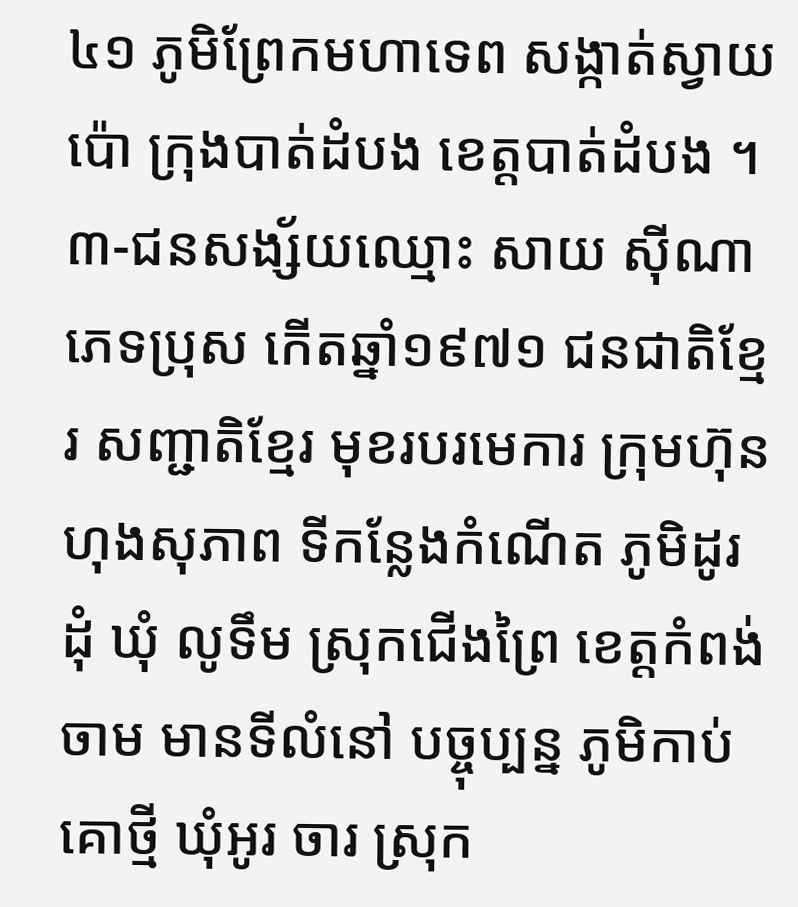៤១ ភូមិព្រែកមហាទេព សង្កាត់ស្វាយប៉ោ ក្រុងបាត់ដំបង ខេត្តបាត់ដំបង ។ ៣-ជនសង្ស័យឈ្មោះ សាយ ស៊ីណា ភេទប្រុស កើតឆ្នាំ១៩៧១ ជនជាតិខ្មែរ សញ្ជាតិខ្មែរ មុខរបរមេការ ក្រុមហ៊ុនហុងសុភាព ទីកន្លែងកំណើត ភូមិដូរដុំ ឃុំ លូទឹម ស្រុកជើងព្រៃ ខេត្តកំពង់ចាម មានទីលំនៅ បច្ចុប្បន្ន ភូមិកាប់គោថ្មី ឃុំអូរ ចារ ស្រុក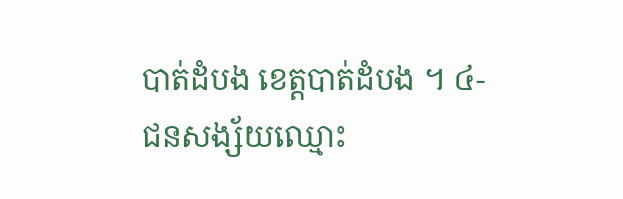បាត់ដំបង ខេត្តបាត់ដំបង ។ ៤-ជនសង្ស័យឈ្មោះ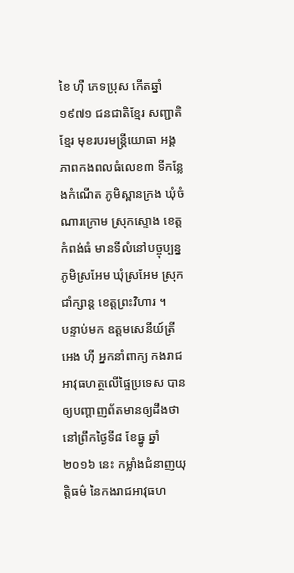ខៃ ហ៊ឺ ភេទប្រុស កើតឆ្នាំ១៩៧១ ជនជាតិខ្មែរ សញ្ជាតិ ខ្មែរ មុខរបរមន្ត្រីយោធា អង្គភាពកងពលធំលេខ៣ ទីកន្លែងកំណើត ភូមិស្ពានក្រង ឃុំចំណារក្រោម ស្រុកស្ទោង ខេត្តកំពង់ធំ មានទីលំនៅបច្ចុប្បន្ន ភូមិស្រអែម ឃុំស្រអែម ស្រុកជាំក្សាន្ត ខេត្តព្រះវិហារ ។
បន្ទាប់មក ឧត្តមសេនីយ៍ត្រី អេង ហ៊ី អ្នកនាំពាក្យ កងរាជអាវុធហត្ថលើផ្ទៃប្រទេស បានឲ្យបញ្តាញព័តមានឲ្យដឹងថា នៅព្រឹកថ្ងៃទី៨ ខែធ្នូ ឆ្នាំ២០១៦ នេះ កម្លាំងជំនាញយុត្តិធម៌ នៃកងរាជអាវុធហ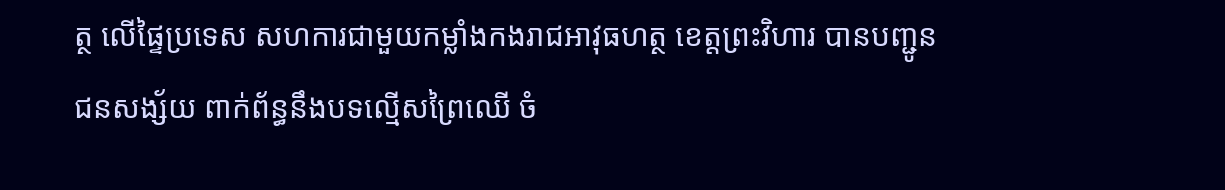ត្ថ លើផ្ទៃប្រទេស សហការជាមួយកម្លាំងកងរាជអាវុធហត្ថ ខេត្តព្រះវិហារ បានបញ្ជូនជនសង្ស័យ ពាក់ព័ន្ធនឹងបទល្មើសព្រៃឈើ ចំ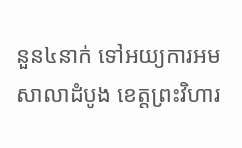នួន៤នាក់ ទៅអយ្យការអមសាលាដំបូង ខេត្តព្រះវិហារ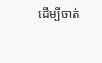ដើម្បីចាត់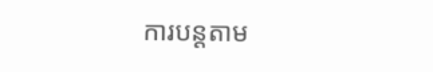ការបន្តតាម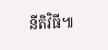នីតិវិធី៕